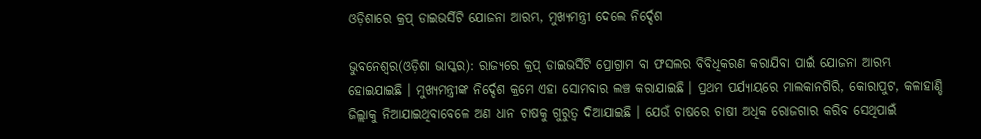ଓଡ଼ିଶାରେ କ୍ରପ୍ ଡାଇଭର୍ସିଟି ଯୋଜନା ଆରମ୍ଭ, ମୁଖ୍ୟମନ୍ତ୍ରୀ ଦେଲେ ନିର୍ଦ୍ଦେଶ

ଭୁବନେଶ୍ୱର(ଓଡ଼ିଶା ଭାସ୍କର): ରାଜ୍ୟରେ କ୍ରପ୍ ଡାଇଭର୍ସିଟି ପ୍ରୋଗ୍ରାମ ବା ଫସଲର ବିବିଧିକରଣ କରାଯିବା ପାଇଁ ଯୋଜନା ଆରମ୍ଭ ହୋଇଯାଇଛି । ମୁଖ୍ୟମନ୍ତ୍ରୀଙ୍କ ନିର୍ଦ୍ଦେଶ କ୍ରମେ ଏହା ସୋମବାର ଲଞ୍ଚ କରାଯାଇଛି । ପ୍ରଥମ ପର୍ଯ୍ୟାୟରେ ମାଲକାନଗିରି, କୋରାପୁଟ, କଳାହାଣ୍ଡି ଜିଲ୍ଲାକୁ ନିଆଯାଇଥିବାବେଳେ ଅଣ ଧାନ ଚାଷକୁ ଗୁରୁତ୍ୱ ଦିଆଯାଇଛି । ଯେଉଁ ଚାଷରେ ଚାଷୀ ଅଧିକ ରୋଜଗାର କରିବ ସେଥିପାଇଁ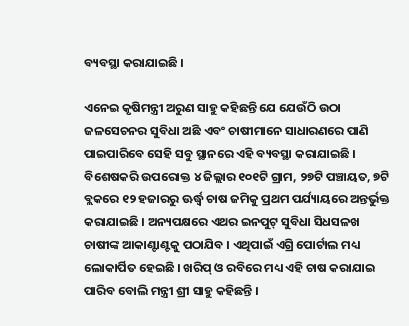ବ୍ୟବସ୍ଥା କରାଯାଇଛି ।

ଏନେଇ କୃଷିମନ୍ତ୍ରୀ ଅରୁଣ ସାହୁ କହିଛନ୍ତି ଯେ ଯେଉଁଠି ଉଠା ଜଳସେଚନର ସୁବିଧା ଅଛି ଏବଂ ଚାଷୀମାନେ ସାଧାରଣରେ ପାଣି ପାଇପାରିବେ ସେହି ସବୁ ସ୍ଥାନରେ ଏହି ବ୍ୟବସ୍ଥା କରାଯାଇଛି । ବିଶେଷକରି ଉପରୋକ୍ତ ୪ ଜିଲ୍ଲାର ୧୦୧ଟି ଗ୍ରାମ, ୨୭ଟି ପଞ୍ଚାୟତ, ୭ଟି ବ୍ଲକରେ ୧୨ ହଜାରରୁ ଊର୍ଦ୍ଧ୍ୱ ଚାଷ ଜମିକୁ ପ୍ରଥମ ପର୍ଯ୍ୟାୟରେ ଅନ୍ତର୍ଭୁକ୍ତ କରାଯାଇଛି । ଅନ୍ୟପକ୍ଷରେ ଏଥର ଇନପୁଟ୍ ସୁବିଧା ସିଧସଳଖ ଚାଷୀଙ୍କ ଆକାଣ୍ଟାଣ୍ଟକୁ ପଠାଯିବ । ଏଥିପାଇଁ ଏଗ୍ରି ପୋର୍ଟାଲ ମଧ୍ୟ ଲୋକାର୍ପିତ ହେଇଛି । ଖରିପ୍ ଓ ରବିରେ ମଧ୍ୟ ଏହି ଚାଷ କରାଯାଇ ପାରିବ ବୋଲି ମନ୍ତ୍ରୀ ଶ୍ରୀ ସାହୁ କହିଛନ୍ତି ।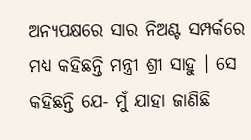ଅନ୍ୟପକ୍ଷରେ ସାର ନିଅଣ୍ଟ ସମ୍ପର୍କରେ ମଧ୍ୟ କହିଛନ୍ତି ମନ୍ତ୍ରୀ ଶ୍ରୀ ସାହୁ । ସେ କହିଛନ୍ତି ଯେ- ମୁଁ ଯାହା ଜାଣିଛି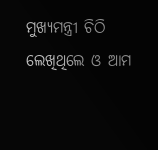ମୁଖ୍ୟମନ୍ତ୍ରୀ ଚିଠି ଲେଖିଥିଲେ ଓ ଆମ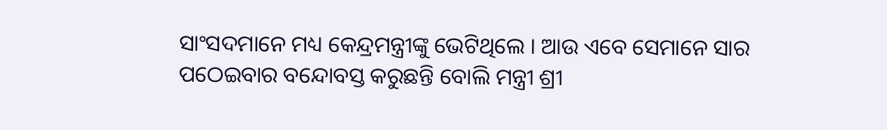ସାଂସଦମାନେ ମଧ୍ୟ କେନ୍ଦ୍ରମନ୍ତ୍ରୀଙ୍କୁ ଭେଟିଥିଲେ । ଆଉ ଏବେ ସେମାନେ ସାର ପଠେଇବାର ବନ୍ଦୋବସ୍ତ କରୁଛନ୍ତି ବୋଲି ମନ୍ତ୍ରୀ ଶ୍ରୀ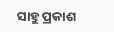ସାହୁ ପ୍ରକାଶ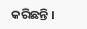କରିଛନ୍ତି ।